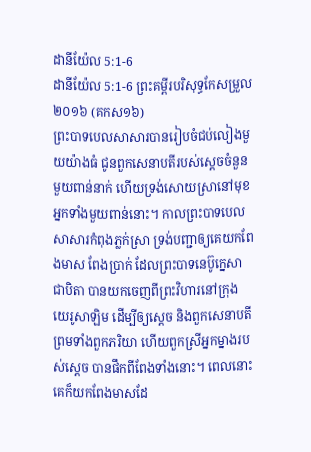ដានីយ៉ែល 5:1-6
ដានីយ៉ែល 5:1-6 ព្រះគម្ពីរបរិសុទ្ធកែសម្រួល ២០១៦ (គកស១៦)
ព្រះបាទបេលសាសារបានរៀបចំជប់លៀងមួយយ៉ាងធំ ជូនពួកសេនាបតីរបស់ស្ដេចចំនួនមួយពាន់នាក់ ហើយទ្រង់សោយស្រានៅមុខអ្នកទាំងមួយពាន់នោះ។ កាលព្រះបាទបេលសាសារកំពុងភ្លក់ស្រា ទ្រង់បញ្ជាឲ្យគេយកពែងមាស ពែងប្រាក់ ដែលព្រះបាទនេប៊ូក្នេសា ជាបិតា បានយកចេញពីព្រះវិហារនៅក្រុងយេរូសាឡិម ដើម្បីឲ្យស្តេច និងពួកសេនាបតី ព្រមទាំងពួកភរិយា ហើយពួកស្រីអ្នកម្នាងរបស់ស្ដេច បានផឹកពីពែងទាំងនោះ។ ពេលនោះ គេក៏យកពែងមាសដែ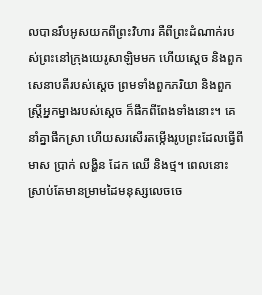លបានរឹបអូសយកពីព្រះវិហារ គឺពីព្រះដំណាក់របស់ព្រះនៅក្រុងយេរូសាឡិមមក ហើយស្តេច និងពួកសេនាបតីរបស់ស្ដេច ព្រមទាំងពួកភរិយា និងពួកស្ត្រីអ្នកម្នាងរបស់ស្ដេច ក៏ផឹកពីពែងទាំងនោះ។ គេនាំគ្នាផឹកស្រា ហើយសរសើរតម្កើងរូបព្រះដែលធ្វើពីមាស ប្រាក់ លង្ហិន ដែក ឈើ និងថ្ម។ ពេលនោះ ស្រាប់តែមានម្រាមដៃមនុស្សលេចចេ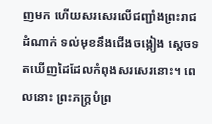ញមក ហើយសរសេរលើជញ្ជាំងព្រះរាជដំណាក់ ទល់មុខនឹងជើងចង្កៀង ស្ដេចទតឃើញដៃដែលកំពុងសរសេរនោះ។ ពេលនោះ ព្រះភក្ត្របំព្រ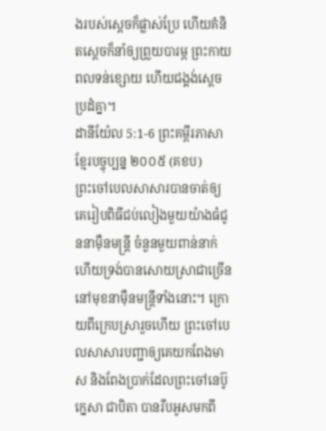ងរបស់ស្តេចក៏ផ្លាស់ប្រែ ហើយគំនិតស្ដេចក៏នាំឲ្យព្រួយបារម្ភ ព្រះកាយពលទន់ខ្សោយ ហើយជង្គង់ស្ដេចប្រដំគ្នា។
ដានីយ៉ែល 5:1-6 ព្រះគម្ពីរភាសាខ្មែរបច្ចុប្បន្ន ២០០៥ (គខប)
ព្រះចៅបេលសាសារបានចាត់ឲ្យគេរៀបពិធីជប់លៀងមួយយ៉ាងធំជូននាម៉ឺនមន្ត្រី ចំនួនមួយពាន់នាក់ ហើយទ្រង់បានសោយស្រាជាច្រើននៅមុខនាម៉ឺនមន្ត្រីទាំងនោះ។ ក្រោយពីក្រេបស្រារួចហើយ ព្រះចៅបេលសាសារបញ្ជាឲ្យគេយកពែងមាស និងពែងប្រាក់ដែលព្រះចៅនេប៊ូក្នេសា ជាបិតា បានរឹបអូសមកពី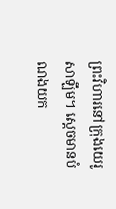ព្រះវិហារនៅក្រុងយេរូសាឡឹម។ ស្ដេចមានបំណងយក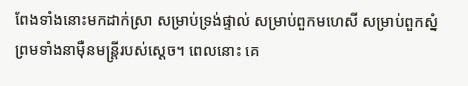ពែងទាំងនោះមកដាក់ស្រា សម្រាប់ទ្រង់ផ្ទាល់ សម្រាប់ពួកមហេសី សម្រាប់ពួកស្នំ ព្រមទាំងនាម៉ឺនមន្ត្រីរបស់ស្ដេច។ ពេលនោះ គេ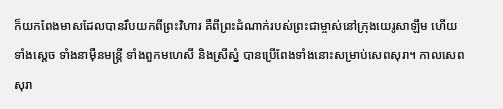ក៏យកពែងមាសដែលបានរឹបយកពីព្រះវិហារ គឺពីព្រះដំណាក់របស់ព្រះជាម្ចាស់នៅក្រុងយេរូសាឡឹម ហើយទាំងស្ដេច ទាំងនាម៉ឺនមន្ត្រី ទាំងពួកមហេសី និងស្រីស្នំ បានប្រើពែងទាំងនោះសម្រាប់សេពសុរា។ កាលសេពសុរា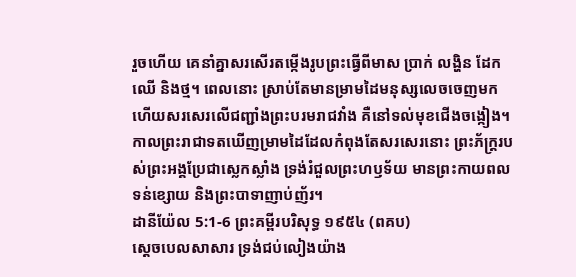រួចហើយ គេនាំគ្នាសរសើរតម្កើងរូបព្រះធ្វើពីមាស ប្រាក់ លង្ហិន ដែក ឈើ និងថ្ម។ ពេលនោះ ស្រាប់តែមានម្រាមដៃមនុស្សលេចចេញមក ហើយសរសេរលើជញ្ជាំងព្រះបរមរាជវាំង គឺនៅទល់មុខជើងចង្កៀង។ កាលព្រះរាជាទតឃើញម្រាមដៃដែលកំពុងតែសរសេរនោះ ព្រះភ័ក្ត្ររបស់ព្រះអង្គប្រែជាស្លេកស្លាំង ទ្រង់រំជួលព្រះហឫទ័យ មានព្រះកាយពលទន់ខ្សោយ និងព្រះបាទាញាប់ញ័រ។
ដានីយ៉ែល 5:1-6 ព្រះគម្ពីរបរិសុទ្ធ ១៩៥៤ (ពគប)
ស្តេចបេលសាសារ ទ្រង់ជប់លៀងយ៉ាង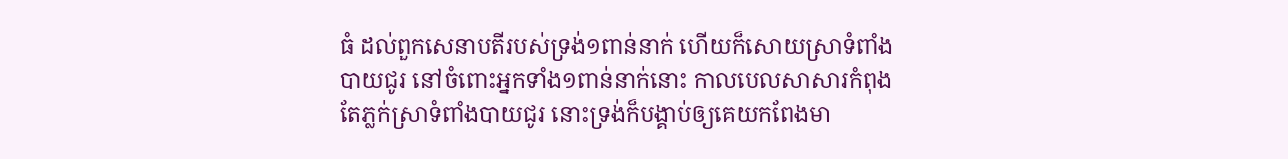ធំ ដល់ពួកសេនាបតីរបស់ទ្រង់១ពាន់នាក់ ហើយក៏សោយស្រាទំពាំងបាយជូរ នៅចំពោះអ្នកទាំង១ពាន់នាក់នោះ កាលបេលសាសារកំពុងតែភ្លក់ស្រាទំពាំងបាយជូរ នោះទ្រង់ក៏បង្គាប់ឲ្យគេយកពែងមា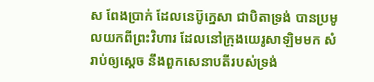ស ពែងប្រាក់ ដែលនេប៊ូក្នេសា ជាបិតាទ្រង់ បានប្រមូលយកពីព្រះវិហារ ដែលនៅក្រុងយេរូសាឡិមមក សំរាប់ឲ្យស្តេច នឹងពួកសេនាបតីរបស់ទ្រង់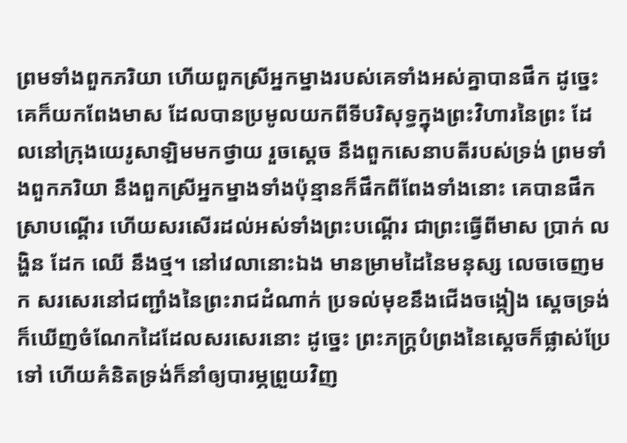ព្រមទាំងពួកភរិយា ហើយពួកស្រីអ្នកម្នាងរបស់គេទាំងអស់គ្នាបានផឹក ដូច្នេះ គេក៏យកពែងមាស ដែលបានប្រមូលយកពីទីបរិសុទ្ធក្នុងព្រះវិហារនៃព្រះ ដែលនៅក្រុងយេរូសាឡិមមកថ្វាយ រួចស្តេច នឹងពួកសេនាបតីរបស់ទ្រង់ ព្រមទាំងពួកភរិយា នឹងពួកស្រីអ្នកម្នាងទាំងប៉ុន្មានក៏ផឹកពីពែងទាំងនោះ គេបានផឹកស្រាបណ្តើរ ហើយសរសើរដល់អស់ទាំងព្រះបណ្តើរ ជាព្រះធ្វើពីមាស ប្រាក់ លង្ហិន ដែក ឈើ នឹងថ្ម។ នៅវេលានោះឯង មានម្រាមដៃនៃមនុស្ស លេចចេញមក សរសេរនៅជញ្ជាំងនៃព្រះរាជដំណាក់ ប្រទល់មុខនឹងជើងចង្កៀង ស្តេចទ្រង់ក៏ឃើញចំណែកដៃដែលសរសេរនោះ ដូច្នេះ ព្រះភក្ត្របំព្រងនៃស្តេចក៏ផ្លាស់ប្រែទៅ ហើយគំនិតទ្រង់ក៏នាំឲ្យបារម្ភព្រួយវិញ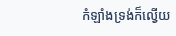កំឡាំងទ្រង់ក៏ល្វើយ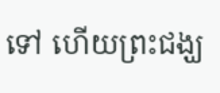ទៅ ហើយព្រះជង្ឃ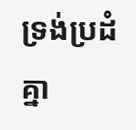ទ្រង់ប្រដំគ្នា